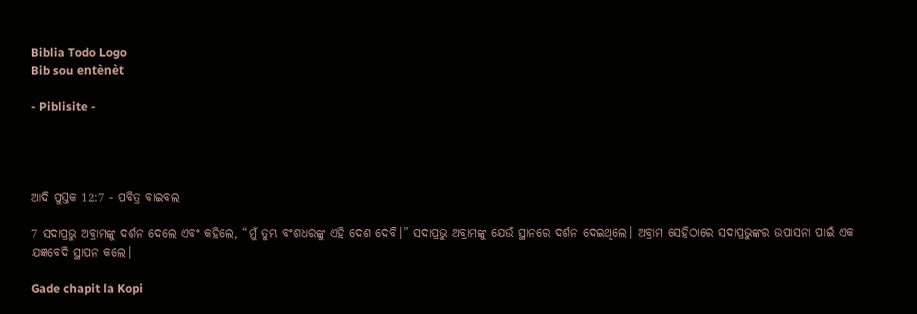Biblia Todo Logo
Bib sou entènèt

- Piblisite -




ଆଦି ପୁସ୍ତକ 12:7 - ପବିତ୍ର ବାଇବଲ

7 ସଦାପ୍ରଭୁ ଅବ୍ରାମଙ୍କୁ ଦର୍ଶନ ଦେଲେ ଏବଂ କହିଲେ, “ମୁଁ ତୁମ୍ଭ ବଂଶଧରଙ୍କୁ ଏହି ଦେଶ ଦେବି।” ସଦାପ୍ରଭୁ ଅବ୍ରାମଙ୍କୁ ଯେଉଁ ସ୍ଥାନରେ ଦର୍ଶନ ଦେଇଥିଲେ। ଅବ୍ରାମ ସେହିଠାରେ ସଦାପ୍ରଭୁଙ୍କର ଉପାସନା ପାଇଁ ଏକ ଯଜ୍ଞବେଦି ସ୍ଥାପନ କଲେ।

Gade chapit la Kopi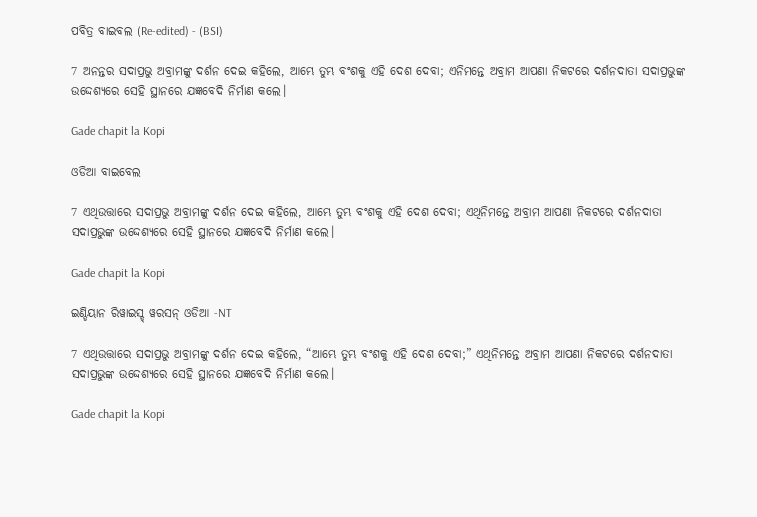ପବିତ୍ର ବାଇବଲ (Re-edited) - (BSI)

7 ଅନନ୍ତର ସଦାପ୍ରଭୁ ଅବ୍ରାମଙ୍କୁ ଦର୍ଶନ ଦେଇ କହିଲେ, ଆମ୍ଭେ ତୁମ୍ଭ ବଂଶକୁ ଏହି ଦେଶ ଦେବା; ଏନିମନ୍ତେ ଅବ୍ରାମ ଆପଣା ନିକଟରେ ଦର୍ଶନଦାତା ସଦାପ୍ରଭୁଙ୍କ ଉଦ୍ଦେଶ୍ୟରେ ସେହି ସ୍ଥାନରେ ଯଜ୍ଞବେଦି ନିର୍ମାଣ କଲେ।

Gade chapit la Kopi

ଓଡିଆ ବାଇବେଲ

7 ଏଥିଉତ୍ତାରେ ସଦାପ୍ରଭୁ ଅବ୍ରାମଙ୍କୁ ଦର୍ଶନ ଦେଇ କହିଲେ, ଆମ୍ଭେ ତୁମ୍ଭ ବଂଶକୁ ଏହି ଦେଶ ଦେବା; ଏଥିନିମନ୍ତେ ଅବ୍ରାମ ଆପଣା ନିକଟରେ ଦର୍ଶନଦାତା ସଦାପ୍ରଭୁଙ୍କ ଉଦ୍ଦେଶ୍ୟରେ ସେହି ସ୍ଥାନରେ ଯଜ୍ଞବେଦି ନିର୍ମାଣ କଲେ।

Gade chapit la Kopi

ଇଣ୍ଡିୟାନ ରିୱାଇସ୍ଡ୍ ୱରସନ୍ ଓଡିଆ -NT

7 ଏଥିଉତ୍ତାରେ ସଦାପ୍ରଭୁ ଅବ୍ରାମଙ୍କୁ ଦର୍ଶନ ଦେଇ କହିଲେ, “ଆମ୍ଭେ ତୁମ୍ଭ ବଂଶକୁ ଏହି ଦେଶ ଦେବା;” ଏଥିନିମନ୍ତେ ଅବ୍ରାମ ଆପଣା ନିକଟରେ ଦର୍ଶନଦାତା ସଦାପ୍ରଭୁଙ୍କ ଉଦ୍ଦେଶ୍ୟରେ ସେହି ସ୍ଥାନରେ ଯଜ୍ଞବେଦି ନିର୍ମାଣ କଲେ।

Gade chapit la Kopi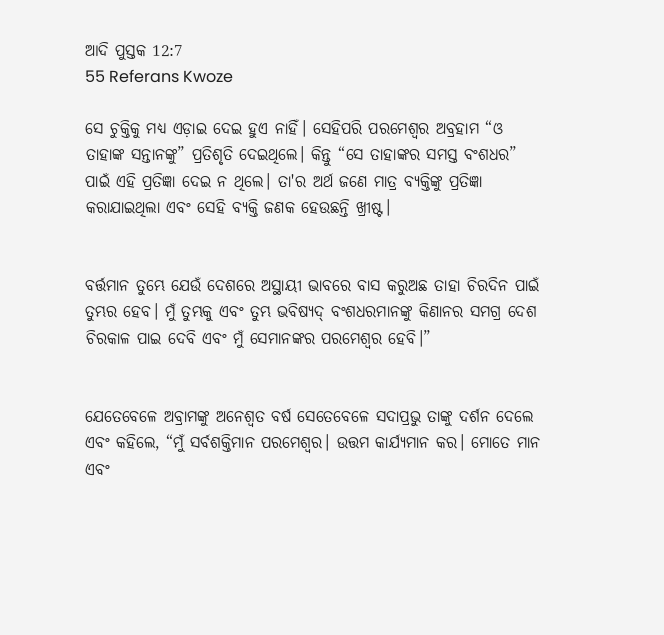ଆଦି ପୁସ୍ତକ 12:7
55 Referans Kwoze

ସେ ଚୁକ୍ତିକୁ ମଧ୍ୟ ଏଡ଼ାଇ ଦେଇ ହୁଏ ନାହିଁ। ସେହିପରି ପରମେଶ୍ୱର ଅବ୍ରହାମ “ଓ ତାହାଙ୍କ ସନ୍ତାନଙ୍କୁ” ପ୍ରତିଶୃତି ଦେଇଥିଲେ। କିନ୍ତୁ “ସେ ତାହାଙ୍କର ସମସ୍ତ ବଂଶଧର” ପାଇଁ ଏହି ପ୍ରତିଜ୍ଞା ଦେଇ ନ ଥିଲେ। ତା'ର ଅର୍ଥ ଜଣେ ମାତ୍ର ବ୍ୟକ୍ତିଙ୍କୁ ପ୍ରତିଜ୍ଞା କରାଯାଇଥିଲା ଏବଂ ସେହି ବ୍ୟକ୍ତି ଜଣକ ହେଉଛନ୍ତି ଖ୍ରୀଷ୍ଟ।


ବର୍ତ୍ତମାନ ତୁମ୍ଭେ ଯେଉଁ ଦେଶରେ ଅସ୍ଥାୟୀ ଭାବରେ ବାସ କରୁଅଛ ତାହା ଚିରଦିନ ପାଇଁ ତୁମ୍ଭର ହେବ। ମୁଁ ତୁମ୍ଭକୁ ଏବଂ ତୁମ୍ଭ ଭବିଷ୍ୟ‌ଦ୍‌ ବଂଶଧରମାନଙ୍କୁ କିଣାନର ସମଗ୍ର ଦେଶ ଚିରକାଳ ପାଇ ଦେବି ଏବଂ ମୁଁ ସେମାନଙ୍କର ପରମେଶ୍ୱର ହେବି।”


ଯେତେବେଳେ ଅବ୍ରାମଙ୍କୁ ଅନେଶ୍ୱତ ବର୍ଷ ସେତେବେଳେ ସଦାପ୍ରଭୁ ତାଙ୍କୁ ଦର୍ଶନ ଦେଲେ ଏବଂ କହିଲେ, “ମୁଁ ସର୍ବଶକ୍ତିମାନ ପରମେଶ୍ୱର। ଉତ୍ତମ କାର୍ଯ୍ୟମାନ କର। ମୋତେ ମାନ ଏବଂ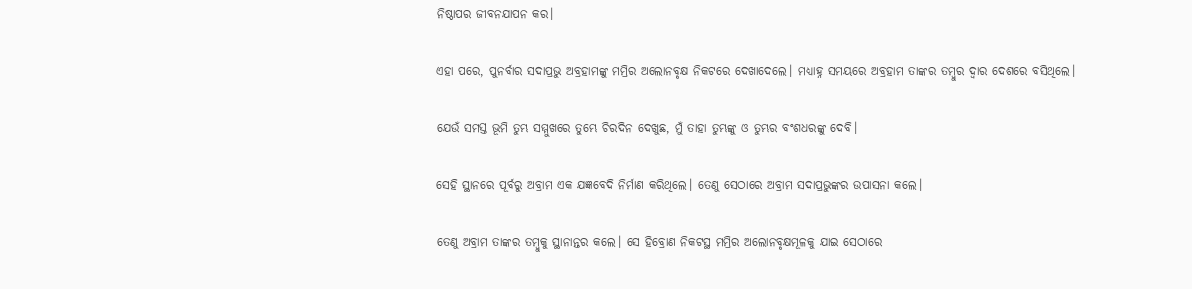ନିଷ୍ଠାପର ଜୀବନଯାପନ କର।


ଏହା ପରେ, ପୁନର୍ବାର ସଦାପ୍ରଭୁ ଅବ୍ରହାମଙ୍କୁ ମମ୍ରିର ଅଲୋନବୃକ୍ଷ ନିକଟରେ ଦେଖାଦେଲେ। ମଧ୍ୟାହ୍ନ ସମୟରେ ଅବ୍ରହାମ ତାଙ୍କର ତମ୍ବୁର ଦ୍ୱାର ଦେଶରେ ବସିଥିଲେ।


ଯେଉଁ ସମସ୍ତ ଭୂମି ତୁମ୍ଭ ସମ୍ମୁଖରେ ତୁମ୍ଭେ ଚିରଦିନ ଦେଖୁଛ, ମୁଁ ତାହା ତୁମ୍ଭଙ୍କୁ ଓ ତୁମ୍ଭର ବଂଶଧରଙ୍କୁ ଦେବି।


ସେହି ସ୍ଥାନରେ ପୂର୍ବରୁ ଅବ୍ରାମ ଏକ ଯଜ୍ଞବେଦି ନିର୍ମାଣ କରିଥିଲେ। ତେଣୁ ସେଠାରେ ଅବ୍ରାମ ସଦାପ୍ରଭୁଙ୍କର ଉପାସନା କଲେ।


ତେଣୁ ଅବ୍ରାମ ତାଙ୍କର ତମ୍ବୁକୁ ସ୍ଥାନାନ୍ତର କଲେ। ସେ ହିବ୍ରୋଣ ନିକଟସ୍ଥ ମମ୍ରିର ଅଲୋନବୃକ୍ଷମୂଳକୁ ଯାଇ ସେଠାରେ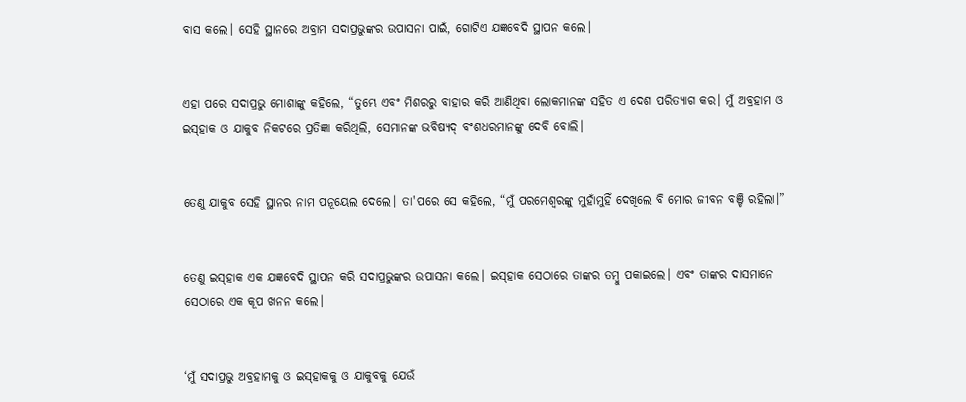ବାସ କଲେ। ସେହି ସ୍ଥାନରେ ଅବ୍ରାମ ସଦାପ୍ରଭୁଙ୍କର ଉପାସନା ପାଇଁ, ଗୋଟିଏ ଯଜ୍ଞବେଦି ସ୍ଥାପନ କଲେ।


ଏହା ପରେ ସଦାପ୍ରଭୁ ମୋଶାଙ୍କୁ କହିଲେ, “ତୁମ୍ଭେ ଏବଂ ମିଶରରୁ ବାହାର କରି ଆଣିଥିବା ଲୋକମାନଙ୍କ ସହିତ ଏ ଦେଶ ପରିତ୍ୟାଗ କର। ମୁଁ ଅବ୍ରହାମ ଓ ଇ‌ସ୍‌ହାକ ଓ ଯାକୁବ ନିକଟରେ ପ୍ରତିଜ୍ଞା କରିଥିଲି, ସେମାନଙ୍କ ଭବିଷ୍ୟଦ୍ ବଂଶଧରମାନଙ୍କୁ ଦେବି ବୋଲି।


ତେଣୁ ଯାକୁବ ସେହି ସ୍ଥାନର ନାମ ପନୂୟେଲ ଦେଲେ। ତା'ପରେ ସେ କହିଲେ, “ମୁଁ ପରମେଶ୍ୱରଙ୍କୁ ମୁହାଁମୁହିଁ ଦେଖିଲେ ବି ମୋର ଜୀବନ ବଞ୍ଚି ରହିଲା।”


ତେଣୁ ଇ‌ସ୍‌ହାକ ଏକ ଯଜ୍ଞବେଦି ସ୍ଥାପନ କରି ସଦାପ୍ରଭୁଙ୍କର ଉପାସନା କଲେ। ଇ‌ସ୍‌ହାକ ସେଠାରେ ତାଙ୍କର ତମ୍ବୁ ପକାଇଲେ। ଏବଂ ତାଙ୍କର ଦାସମାନେ ସେଠାରେ ଏକ କୂପ ଖନନ କଲେ।


‘ମୁଁ ସଦାପ୍ରଭୁ ଅବ୍ରହାମକୁ ଓ ଇ‌ସ୍‌ହାକକୁ ଓ ଯାକୁବକୁ ଯେଉଁ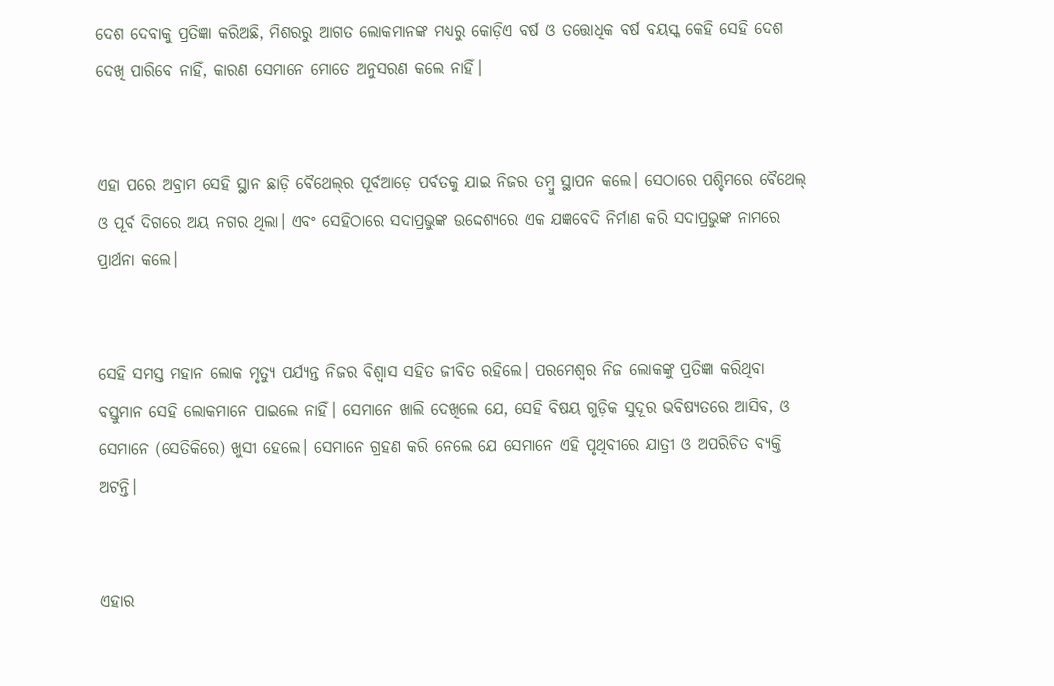ଦେଶ ଦେବାକୁ ପ୍ରତିଜ୍ଞା କରିଅଛି, ମିଶରରୁ ଆଗତ ଲୋକମାନଙ୍କ ମଧ୍ୟରୁ କୋଡ଼ିଏ ବର୍ଷ ଓ ତତ୍ତୋଧିକ ବର୍ଷ ବୟସ୍କ କେହି ସେହି ଦେଶ ଦେଖି ପାରିବେ ନାହିଁ, କାରଣ ସେମାନେ ମୋତେ ଅନୁସରଣ କଲେ ନାହିଁ।


ଏହା ପରେ ଅବ୍ରାମ ସେହି ସ୍ଥାନ ଛାଡ଼ି ବୈଥେ‌ଲ୍‌ର ପୂର୍ବଆଡ଼େ ପର୍ବତକୁ ଯାଇ ନିଜର ତମ୍ବୁ ସ୍ଥାପନ କଲେ। ସେଠାରେ ପଶ୍ଚିମରେ ବୈଥେଲ୍ ଓ ପୂର୍ବ ଦିଗରେ ଅୟ ନଗର ଥିଲା। ଏବଂ ସେହିଠାରେ ସଦାପ୍ରଭୁଙ୍କ ଉଦ୍ଦେଶ୍ୟରେ ଏକ ଯଜ୍ଞବେଦି ନିର୍ମାଣ କରି ସଦାପ୍ରଭୁଙ୍କ ନାମରେ ପ୍ରାର୍ଥନା କଲେ।


ସେହି ସମସ୍ତ ମହାନ ଲୋକ ମୃତ୍ୟୁ ପର୍ଯ୍ୟନ୍ତ ନିଜର ବିଶ୍ୱାସ ସହିତ ଜୀବିତ ରହିଲେ। ପରମେଶ୍ୱର ନିଜ ଲୋକଙ୍କୁ ପ୍ରତିଜ୍ଞା କରିଥିବା ବସ୍ତୁମାନ ସେହି ଲୋକମାନେ ପାଇଲେ ନାହିଁ। ସେମାନେ ଖାଲି ଦେଖିଲେ ଯେ, ସେହି ବିଷୟ ଗୁଡ଼ିକ ସୁଦୂର ଭବିଷ୍ୟତରେ ଆସିବ, ଓ ସେମାନେ (ସେତିକିରେ) ଖୁସୀ ହେଲେ। ସେମାନେ ଗ୍ରହଣ କରି ନେଲେ ଯେ ସେମାନେ ଏହି ପୃଥିବୀରେ ଯାତ୍ରୀ ଓ ଅପରିଚିତ ବ୍ୟକ୍ତି ଅଟନ୍ତି।


ଏହାର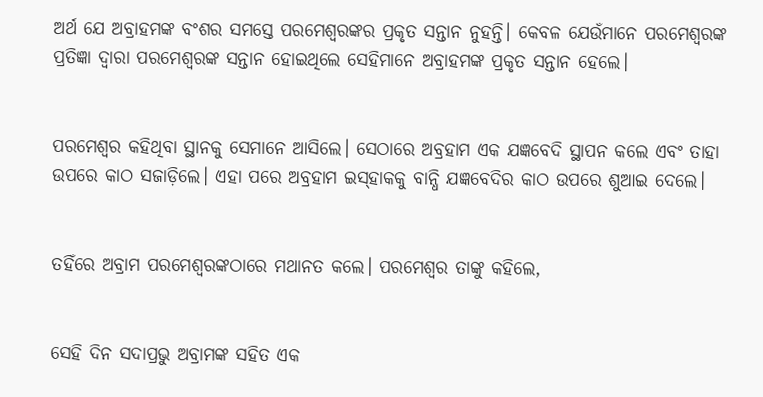ଅର୍ଥ ଯେ ଅବ୍ରାହମଙ୍କ ବଂଶର ସମସ୍ତେ ପରମେଶ୍ୱରଙ୍କର ପ୍ରକୃତ ସନ୍ତାନ ନୁହନ୍ତି। କେବଳ ଯେଉଁମାନେ ପରମେଶ୍ୱରଙ୍କ ପ୍ରତିଜ୍ଞା ଦ୍ୱାରା ପରମେଶ୍ୱରଙ୍କ ସନ୍ତାନ ହୋଇଥିଲେ ସେହିମାନେ ଅବ୍ରାହମଙ୍କ ପ୍ରକୃତ ସନ୍ତାନ ହେଲେ।


ପରମେଶ୍ୱର କହିଥିବା ସ୍ଥାନକୁ ସେମାନେ ଆସିଲେ। ସେଠାରେ ଅବ୍ରହାମ ଏକ ଯଜ୍ଞବେଦି ସ୍ଥାପନ କଲେ ଏବଂ ତାହା ଉପରେ କାଠ ସଜାଡ଼ିଲେ। ଏହା ପରେ ଅବ୍ରହାମ ଇ‌ସ୍‌ହାକକୁ ବାନ୍ଧି ଯଜ୍ଞବେଦିର କାଠ ଉପରେ ଶୁଆଇ ଦେଲେ।


ତହିଁରେ ଅବ୍ରାମ ପରମେଶ୍ୱରଙ୍କଠାରେ ମଥାନତ କଲେ। ପରମେଶ୍ୱର ତାଙ୍କୁ କହିଲେ,


ସେହି ଦିନ ସଦାପ୍ରଭୁ ଅବ୍ରାମଙ୍କ ସହିତ ଏକ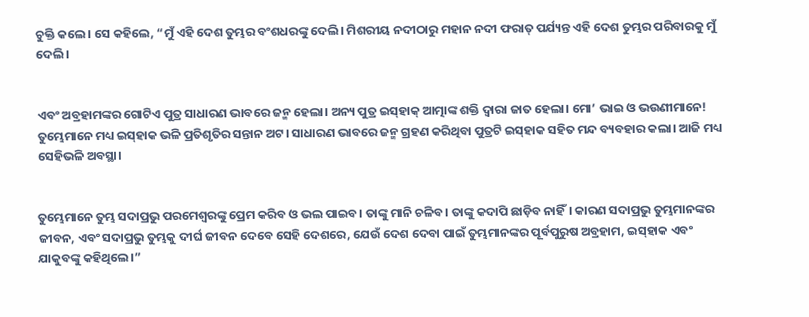ଚୁକ୍ତି କଲେ। ସେ କହିଲେ, “ମୁଁ ଏହି ଦେଶ ତୁମ୍ଭର ବଂଶଧରଙ୍କୁ ଦେଲି। ମିଶରୀୟ ନଦୀଠାରୁ ମହାନ ନଦୀ ଫରାତ୍ ପର୍ଯ୍ୟନ୍ତ ଏହି ଦେଶ ତୁମ୍ଭର ପରିବାରକୁ ମୁଁ ଦେଲି।


ଏବଂ ଅବ୍ରହାମଙ୍କର ଗୋଟିଏ ପୁତ୍ର ସାଧାରଣ ଭାବରେ ଜନ୍ମ ହେଲା। ଅନ୍ୟ ପୁତ୍ର ଇସ୍‌ହାକ୍ ଆତ୍ମାଙ୍କ ଶକ୍ତି ଦ୍ୱାରା ଜାତ ହେଲା। ମୋ’ ଭାଇ ଓ ଭଉଣୀମାନେ! ତୁମ୍ଭେମାନେ ମଧ୍ୟ ଇସ୍‌ହାକ ଭଳି ପ୍ରତିଶୃତିର ସନ୍ତାନ ଅଟ। ସାଧାରଣ ଭାବରେ ଜନ୍ମ ଗ୍ରହଣ କରିଥିବା ପୁତ୍ରଟି ଇସ୍‌ହାକ ସହିତ ମନ୍ଦ ବ୍ୟବହାର କଲା। ଆଜି ମଧ୍ୟ ସେହିଭଳି ଅବସ୍ଥା।


ତୁମ୍ଭେମାନେ ତୁମ୍ଭ ସଦାପ୍ରଭୁ ପରମେଶ୍ୱରଙ୍କୁ ପ୍ରେମ କରିବ ଓ ଭଲ ପାଇବ। ତାଙ୍କୁ ମାନି ଚଳିବ। ତାଙ୍କୁ କଦାପି ଛାଡ଼ିବ ନାହିଁ। କାରଣ ସଦାପ୍ରଭୁ ତୁମ୍ଭମାନଙ୍କର ଜୀବନ, ଏବଂ ସଦାପ୍ରଭୁ ତୁମ୍ଭକୁ ଦୀର୍ଘ ଜୀବନ ଦେବେ ସେହି ଦେଶରେ, ଯେଉଁ ଦେଶ ଦେବା ପାଇଁ ତୁମ୍ଭମାନଙ୍କର ପୂର୍ବପୁରୁଷ ଅବ୍ରହାମ, ଇ‌ସ୍‌ହାକ ଏବଂ ଯାକୁବଙ୍କୁ କହିଥିଲେ।”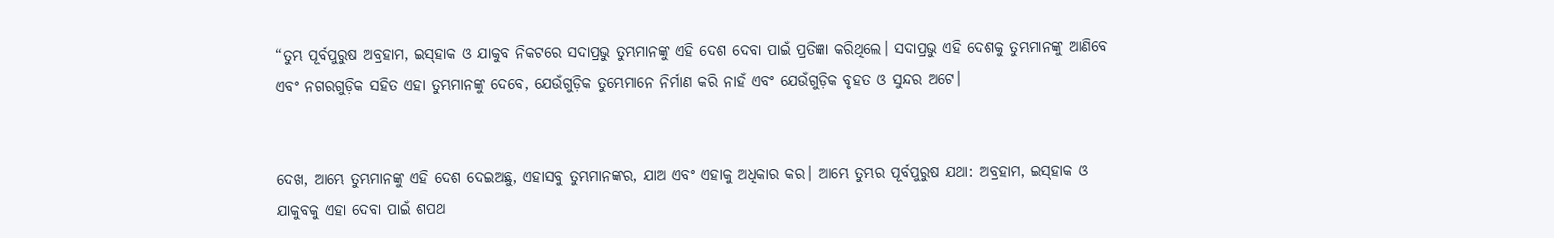“ତୁମ୍ଭ ପୂର୍ବପୁରୁଷ ଅବ୍ରହାମ, ଇ‌ସ୍‌ହାକ ଓ ଯାକୁବ ନିକଟରେ ସଦାପ୍ରଭୁ ତୁମ୍ଭମାନଙ୍କୁ ଏହି ଦେଶ ଦେବା ପାଇଁ ପ୍ରତିଜ୍ଞା କରିଥିଲେ। ସଦାପ୍ରଭୁ ଏହି ଦେଶକୁ ତୁମ୍ଭମାନଙ୍କୁ ଆଣିବେ ଏବଂ ନଗରଗୁଡ଼ିକ ସହିତ ଏହା ତୁମ୍ଭମାନଙ୍କୁ ଦେବେ, ଯେଉଁଗୁଡ଼ିକ ତୁମ୍ଭେମାନେ ନିର୍ମାଣ କରି ନାହଁ ଏବଂ ଯେଉଁଗୁଡ଼ିକ ବୃହତ ଓ ସୁନ୍ଦର ଅଟେ।


ଦେଖ, ଆମ୍ଭେ ତୁମ୍ଭମାନଙ୍କୁ ଏହି ଦେଶ ଦେଇଅଛୁ, ଏହାସବୁ ତୁମ୍ଭମାନଙ୍କର, ଯାଅ ଏବଂ ଏହାକୁ ଅଧିକାର କର। ଆମ୍ଭେ ତୁମ୍ଭର ପୂର୍ବପୁରୁଷ ଯଥା: ଅବ୍ରହାମ, ଇ‌ସ୍‌ହାକ ଓ ଯାକୁବକୁ ଏହା ଦେବା ପାଇଁ ଶପଥ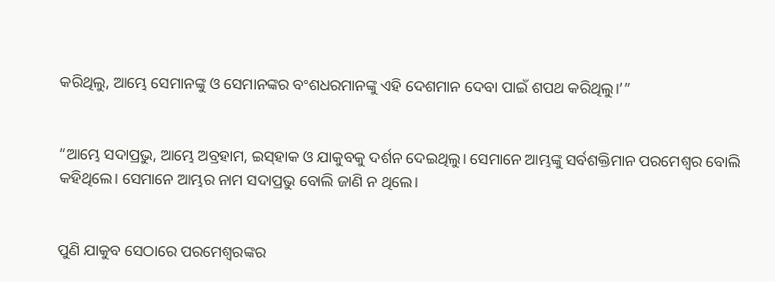କରିଥିଲୁ, ଆମ୍ଭେ ସେମାନଙ୍କୁ ଓ ସେମାନଙ୍କର ବଂଶଧରମାନଙ୍କୁ ଏହି ଦେଶମାନ ଦେବା ପାଇଁ ଶପଥ କରିଥିଲୁ।‌’”


“ଆମ୍ଭେ ସଦାପ୍ରଭୁ, ଆମ୍ଭେ ଅବ୍ରହାମ, ଇ‌ସ୍‌ହାକ ଓ ଯାକୁବକୁ ଦର୍ଶନ ଦେଇଥିଲୁ। ସେମାନେ ଆମ୍ଭଙ୍କୁ ସର୍ବଶକ୍ତିମାନ ପରମେଶ୍ୱର ବୋଲି କହିଥିଲେ। ସେମାନେ ଆମ୍ଭର ନାମ ସଦାପ୍ରଭୁ ବୋଲି ଜାଣି ନ ଥିଲେ।


ପୁଣି ଯାକୁବ ସେଠାରେ ପରମେଶ୍ୱରଙ୍କର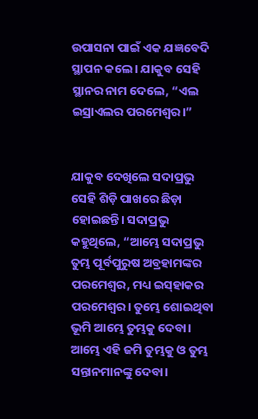ଉପାସନା ପାଇଁ ଏକ ଯଜ୍ଞବେଦି ସ୍ଥାପନ କଲେ। ଯାକୁବ ସେହି ସ୍ଥାନର ନାମ ଦେଲେ, “ଏଲ ଇସ୍ରାଏଲର ପରମେଶ୍ୱର।”


ଯାକୁବ ଦେଖିଲେ ସଦାପ୍ରଭୁ ସେହି ଶିଡ଼ି ପାଖରେ ଛିଡ଼ା ହୋଇଛନ୍ତି। ସଦାପ୍ରଭୁ କହୁଥିଲେ, “ଆମ୍ଭେ ସଦାପ୍ରଭୁ ତୁମ୍ଭ ପୂର୍ବପୁରୁଷ ଅବ୍ରହାମଙ୍କର ପରମେଶ୍ୱର, ମଧ୍ୟ ଇ‌ସ୍‌ହାକର ପରମେଶ୍ୱର। ତୁମ୍ଭେ ଶୋଇଥିବା ଭୂମି ଆମ୍ଭେ ତୁମ୍ଭକୁ ଦେବା। ଆମ୍ଭେ ଏହି ଜମି ତୁମ୍ଭକୁ ଓ ତୁମ୍ଭ ସନ୍ତାନମାନଙ୍କୁ ଦେବା।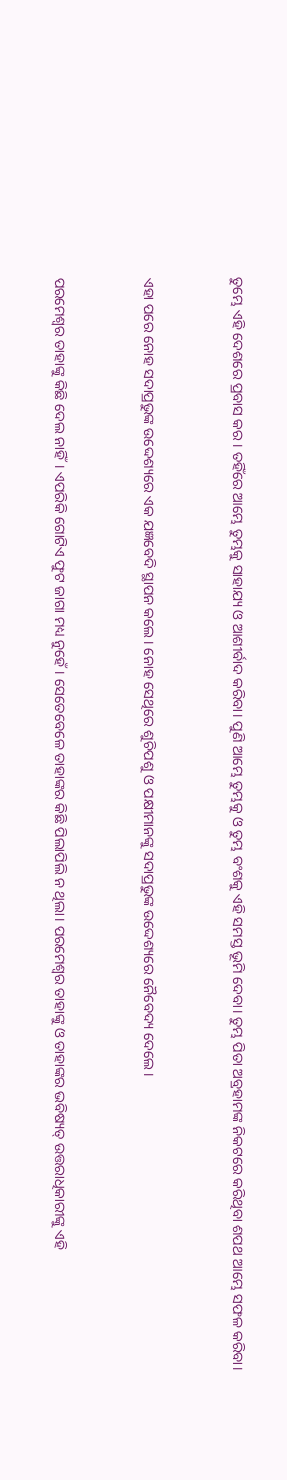ତୁମ୍ଭେ ଏହି ଦେଶରେ ପ୍ରବାସ କର। ତହିଁରେ ଆମ୍ଭେ ତୁମ୍ଭକୁ ସାହାଯ୍ୟ ଓ ଆଶୀର୍ବାଦ କରିବା। ପୁଣି ଆମ୍ଭେ ତୁମ୍ଭକୁ ଓ ତୁମ୍ଭ ବଂଶକୁ ଏହି ସମସ୍ତ ଭୂମି ଦେବା। ତୁମ୍ଭ ପିତା ଅବ୍ରହାମଙ୍କ ନିକଟରେ କରିଥିବା ଶପଥ ଆମ୍ଭେ ସଫଳ କରିବା।


ଏହା ପରେ ନୋହ ସଦାପ୍ରଭୁଙ୍କ ଉଦ୍ଦେଶ୍ୟରେ ଏକ ଯଜ୍ଞବେଦି ସ୍ଥାପନ କଲେ। ନୋହ ସେଥିରେ ଶୁଚିପଶୁ ଓ ପକ୍ଷୀମାନଙ୍କୁ ସଦାପ୍ରଭୁଙ୍କ ଉଦ୍ଦେଶ୍ୟରେ ନୈବେଦ୍ୟ ଦେଲେ।


ପରମେଶ୍ୱର ତାହାଙ୍କୁ କିଛି ଦେଲ ନାହିଁ। ଏପରିକି ଗୋଟିଏ ଫୁଟ ଜାଗା ମଧ୍ୟ ନୁହେଁ। ସେତେବେଳେ ତାହାଙ୍କର କିଛି ପିଲାପିଲି ନ ଥିଲା। ପରମେଶ୍ୱର ତାହାଙ୍କୁ ଓ ତାହାଙ୍କର ଭବିଷ୍ୟତ୍ ଉତ୍ତରାଧିକାରୀଙ୍କୁ ଏହି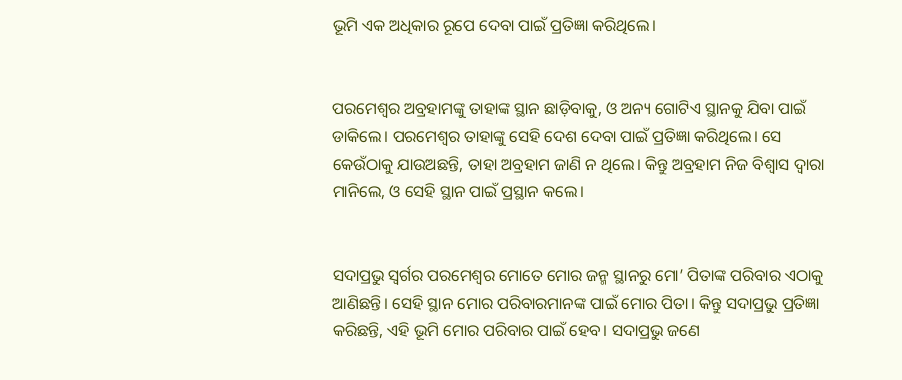ଭୂମି ଏକ ଅଧିକାର ରୂପେ ଦେବା ପାଇଁ ପ୍ରତିଜ୍ଞା କରିଥିଲେ।


ପରମେଶ୍ୱର ଅବ୍ରହାମଙ୍କୁ ତାହାଙ୍କ ସ୍ଥାନ ଛାଡ଼ିବାକୁ, ଓ ଅନ୍ୟ ଗୋଟିଏ ସ୍ଥାନକୁ ଯିବା ପାଇଁ ଡାକିଲେ। ପରମେଶ୍ୱର ତାହାଙ୍କୁ ସେହି ଦେଶ ଦେବା ପାଇଁ ପ୍ରତିଜ୍ଞା କରିଥିଲେ। ସେ କେଉଁଠାକୁ ଯାଉଅଛନ୍ତି, ତାହା ଅବ୍ରହାମ ଜାଣି ନ ଥିଲେ। କିନ୍ତୁ ଅବ୍ରହାମ ନିଜ ବିଶ୍ୱାସ ଦ୍ୱାରା ମାନିଲେ, ଓ ସେହି ସ୍ଥାନ ପାଇଁ ପ୍ରସ୍ଥାନ କଲେ।


ସଦାପ୍ରଭୁ ସ୍ୱର୍ଗର ପରମେଶ୍ୱର ମୋତେ ମୋର ଜନ୍ମ ସ୍ଥାନରୁ ମୋ’ ପିତାଙ୍କ ପରିବାର ଏଠାକୁ ଆଣିଛନ୍ତି। ସେହି ସ୍ଥାନ ମୋର ପରିବାରମାନଙ୍କ ପାଇଁ ମୋର ପିତା। କିନ୍ତୁ ସଦାପ୍ରଭୁ ପ୍ରତିଜ୍ଞା କରିଛନ୍ତି, ଏହି ଭୂମି ମୋର ପରିବାର ପାଇଁ ହେବ। ସଦାପ୍ରଭୁ ଜଣେ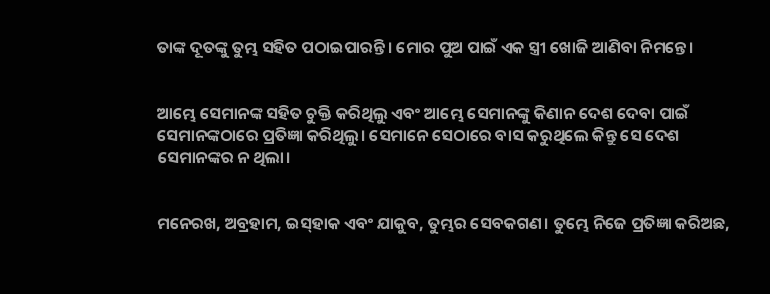ତାଙ୍କ ଦୂତଙ୍କୁ ତୁମ୍ଭ ସହିତ ପଠାଇପାରନ୍ତି। ମୋର ପୁଅ ପାଇଁ ଏକ ସ୍ତ୍ରୀ ଖୋଜି ଆଣିବା ନିମନ୍ତେ।


ଆମ୍ଭେ ସେମାନଙ୍କ ସହିତ ଚୁକ୍ତି କରିଥିଲୁ ଏବଂ ଆମ୍ଭେ ସେମାନଙ୍କୁ କିଣାନ ଦେଶ ଦେବା ପାଇଁ ସେମାନଙ୍କଠାରେ ପ୍ରତିଜ୍ଞା କରିଥିଲୁ। ସେମାନେ ସେଠାରେ ବାସ କରୁଥିଲେ କିନ୍ତୁ ସେ ଦେଶ ସେମାନଙ୍କର ନ ଥିଲା।


ମନେରଖ, ଅବ୍ରହାମ, ଇ‌ସ୍‌ହାକ ଏବଂ ଯାକୁବ, ତୁମ୍ଭର ସେବକଗଣ। ତୁମ୍ଭେ ନିଜେ ପ୍ରତିଜ୍ଞା କରିଅଛ,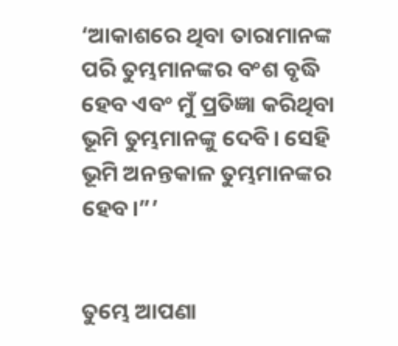‘ଆକାଶରେ ଥିବା ତାରାମାନଙ୍କ ପରି ତୁମ୍ଭମାନଙ୍କର ବଂଶ ବୃଦ୍ଧି ହେବ ଏବଂ ମୁଁ ପ୍ରତିଜ୍ଞା କରିଥିବା ଭୂମି ତୁମ୍ଭମାନଙ୍କୁ ଦେବି। ସେହି ଭୂମି ଅନନ୍ତକାଳ ତୁମ୍ଭମାନଙ୍କର ହେବ।”’


ତୁମ୍ଭେ ଆପଣା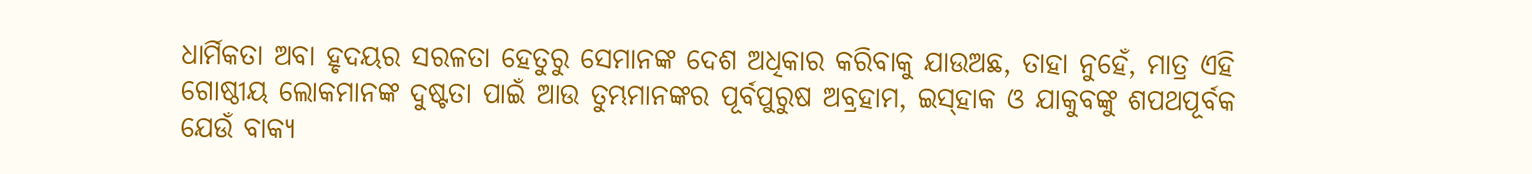ଧାର୍ମିକତା ଅବା ହୃଦୟର ସରଳତା ହେତୁରୁ ସେମାନଙ୍କ ଦେଶ ଅଧିକାର କରିବାକୁ ଯାଉଅଛ, ତାହା ନୁହେଁ, ମାତ୍ର ଏହି ଗୋଷ୍ଠୀୟ ଲୋକମାନଙ୍କ ଦୁଷ୍ଟତା ପାଇଁ ଆଉ ତୁମ୍ଭମାନଙ୍କର ପୂର୍ବପୁରୁଷ ଅବ୍ରହାମ, ଇ‌ସ୍‌ହାକ ଓ ଯାକୁବଙ୍କୁ ଶପଥପୂର୍ବକ ଯେଉଁ ବାକ୍ୟ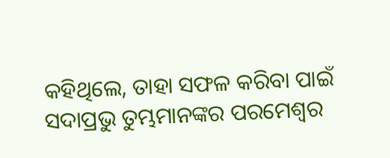କହିଥିଲେ, ତାହା ସଫଳ କରିବା ପାଇଁ ସଦାପ୍ରଭୁ ତୁମ୍ଭମାନଙ୍କର ପରମେଶ୍ୱର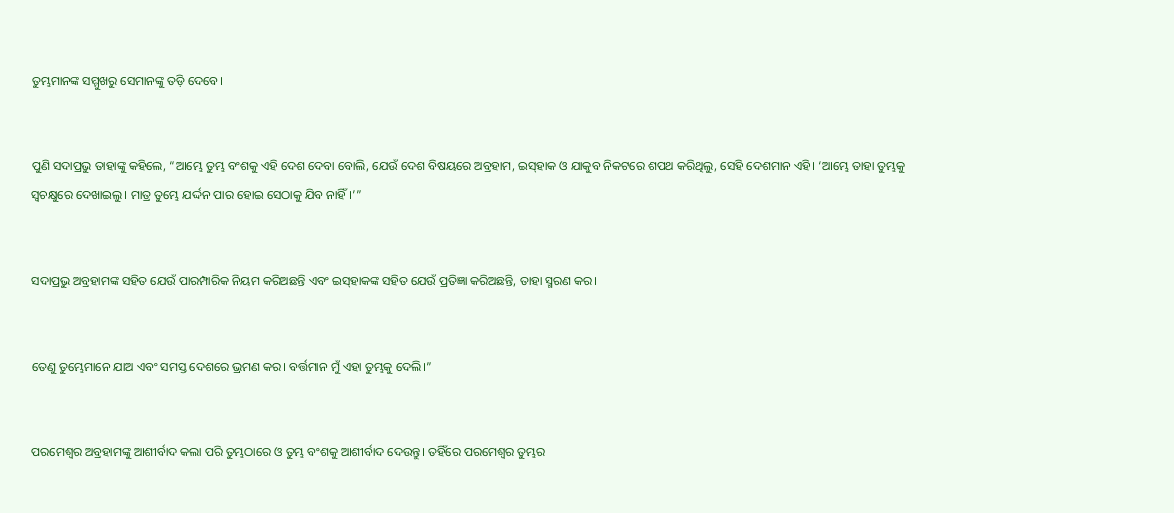ତୁମ୍ଭମାନଙ୍କ ସମ୍ମୁଖରୁ ସେମାନଙ୍କୁ ତଡ଼ି ଦେବେ।


ପୁଣି ସଦାପ୍ରଭୁ ତାହାଙ୍କୁ କହିଲେ, “ଆମ୍ଭେ ତୁମ୍ଭ ବଂଶକୁ ଏହି ଦେଶ ଦେବା ବୋଲି, ଯେଉଁ ଦେଶ ବିଷୟରେ ଅବ୍ରହାମ, ଇ‌ସ୍‌ହାକ ଓ ଯାକୁବ ନିକଟରେ ଶପଥ କରିଥିଲୁ, ସେହି ଦେଶମାନ ଏହି। ‘ଆମ୍ଭେ ତାହା ତୁମ୍ଭକୁ ସ୍ୱଚକ୍ଷୁରେ ଦେଖାଇଲୁ। ମାତ୍ର ତୁମ୍ଭେ ଯର୍ଦ୍ଦନ ପାର ହୋଇ ସେଠାକୁ ଯିବ ନାହିଁ।‌’”


ସଦାପ୍ରଭୁ ଅବ୍ରହାମଙ୍କ ସହିତ ଯେଉଁ ପାରମ୍ପାରିକ ନିୟମ କରିଅଛନ୍ତି ଏବଂ ଇ‌ସ୍‌ହାକଙ୍କ ସହିତ ଯେଉଁ ପ୍ରତିଜ୍ଞା କରିଅଛନ୍ତି, ତାହା ସ୍ମରଣ କର।


ତେଣୁ ତୁମ୍ଭେମାନେ ଯାଅ ଏବଂ ସମସ୍ତ ଦେଶରେ ଭ୍ରମଣ କର। ବର୍ତ୍ତମାନ ମୁଁ ଏହା ତୁମ୍ଭକୁ ଦେଲି।”


ପରମେଶ୍ୱର ଅବ୍ରହାମଙ୍କୁ ଆଶୀର୍ବାଦ କଲା ପରି ତୁମ୍ଭଠାରେ ଓ ତୁମ୍ଭ ବଂଶକୁ ଆଶୀର୍ବାଦ ଦେଉନ୍ତୁ। ତହିଁରେ ପରମେଶ୍ୱର ତୁମ୍ଭର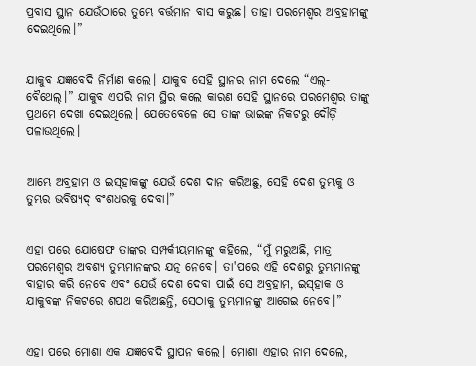ପ୍ରବାସ ସ୍ଥାନ ଯେଉଁଠାରେ ତୁମ୍ଭେ ବର୍ତ୍ତମାନ ବାସ କରୁଛ। ତାହା ପରମେଶ୍ୱର ଅବ୍ରହାମଙ୍କୁ ଦେଇଥିଲେ।”


ଯାକୁବ ଯଜ୍ଞବେଦି ନିର୍ମାଣ କଲେ। ଯାକୁବ ସେହି ସ୍ଥାନର ନାମ ଦେଲେ “ଏଲ୍-ବୈଥେଲ୍।” ଯାକୁବ ଏପରି ନାମ ସ୍ଥିର କଲେ କାରଣ ସେହି ସ୍ଥାନରେ ପରମେଶ୍ୱର ତାଙ୍କୁ ପ୍ରଥମେ ଦେଖା ଦେଇଥିଲେ। ଯେତେବେଳେ ସେ ତାଙ୍କ ଭାଇଙ୍କ ନିକଟରୁ ଦୌଡ଼ି ପଳାଉଥିଲେ।


ଆମ୍ଭେ ଅବ୍ରହାମ ଓ ଇ‌ସ୍‌ହାକଙ୍କୁ ଯେଉଁ ଦେଶ ଦାନ କରିଅଛୁ, ସେହି ଦେଶ ତୁମ୍ଭକୁ ଓ ତୁମ୍ଭର ‌ଭବିଷ୍ୟ‌ଦ୍‌ ବଂଶଧରକୁ ଦେବା।”


ଏହା ପରେ ଯୋଷେଫ ତାଙ୍କର ସମ୍ପର୍କୀୟମାନଙ୍କୁ କହିଲେ, “ମୁଁ ମରୁଅଛି, ମାତ୍ର ପରମେଶ୍ୱର ଅବଶ୍ୟ ତୁମ୍ଭମାନଙ୍କର ଯତ୍ନ ନେବେ। ତା'ପରେ ଏହି ଦେଶରୁ ତୁମ୍ଭମାନଙ୍କୁ ବାହାର କରି ନେବେ ଏବଂ ଯେଉଁ ଦେଶ ଦେବା ପାଇଁ ସେ ଅବ୍ରହାମ, ଇ‌ସ୍‌ହାକ ଓ ଯାକୁବଙ୍କ ନିକଟରେ ଶପଥ କରିଅଛନ୍ତି, ସେଠାକୁ ତୁମ୍ଭମାନଙ୍କୁ ଆଗେଇ ନେବେ।”


ଏହା ପରେ ମୋଶା ଏକ ଯଜ୍ଞବେଦି ସ୍ଥାପନ କଲେ। ମୋଶା ଏହାର ନାମ ଦେଲେ,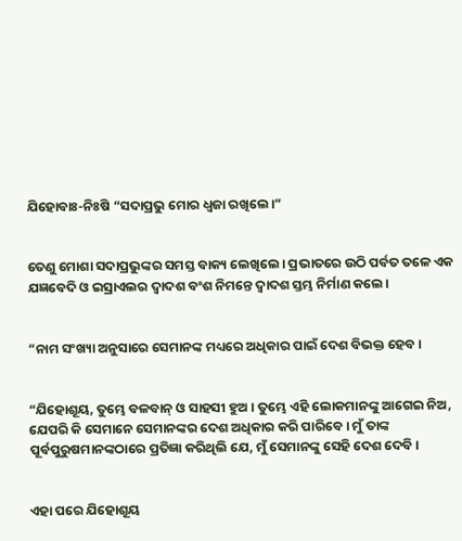ଯିହୋବାଃ-ନିଃଷି “ସଦାପ୍ରଭୁ ମୋର ଧ୍ୱଜା ରଖିଲେ।”


ତେଣୁ ମୋଶା ସଦାପ୍ରଭୁଙ୍କର ସମସ୍ତ ବାକ୍ୟ ଲେଖିଲେ। ପ୍ରଭାତରେ ଉଠି ପର୍ବତ ତଳେ ଏକ ଯଜ୍ଞବେଦି ଓ ଇସ୍ରାଏଲର ଦ୍ୱାଦଶ ବଂଶ ନିମନ୍ତେ ଦ୍ୱାଦଶ ସ୍ତମ୍ଭ ନିର୍ମାଣ କଲେ।


“ନାମ ସଂଖ୍ୟା ଅନୁସାରେ ସେମାନଙ୍କ ମଧ୍ୟରେ ଅଧିକାର ପାଇଁ ଦେଶ ବିଭକ୍ତ ହେବ।


“ଯିହୋଶୂୟ, ତୁମ୍ଭେ ବଳବାନ୍ ଓ ସାହସୀ ହୁଅ। ତୁମ୍ଭେ ଏହି ଲୋକମାନଙ୍କୁ ଆଗେଇ ନିଅ, ଯେପରି କି ସେମାନେ ସେମାନଙ୍କର ଦେଶ ଅଧିକାର କରି ପାରିବେ। ମୁଁ ତାଙ୍କ ପୂର୍ବପୁରୁଷମାନଙ୍କଠାରେ ପ୍ରତିଜ୍ଞା କରିଥିଲି ଯେ, ମୁଁ ସେମାନଙ୍କୁ ସେହି ଦେଶ ଦେବି।


ଏହା ପରେ ଯିହୋଶୂୟ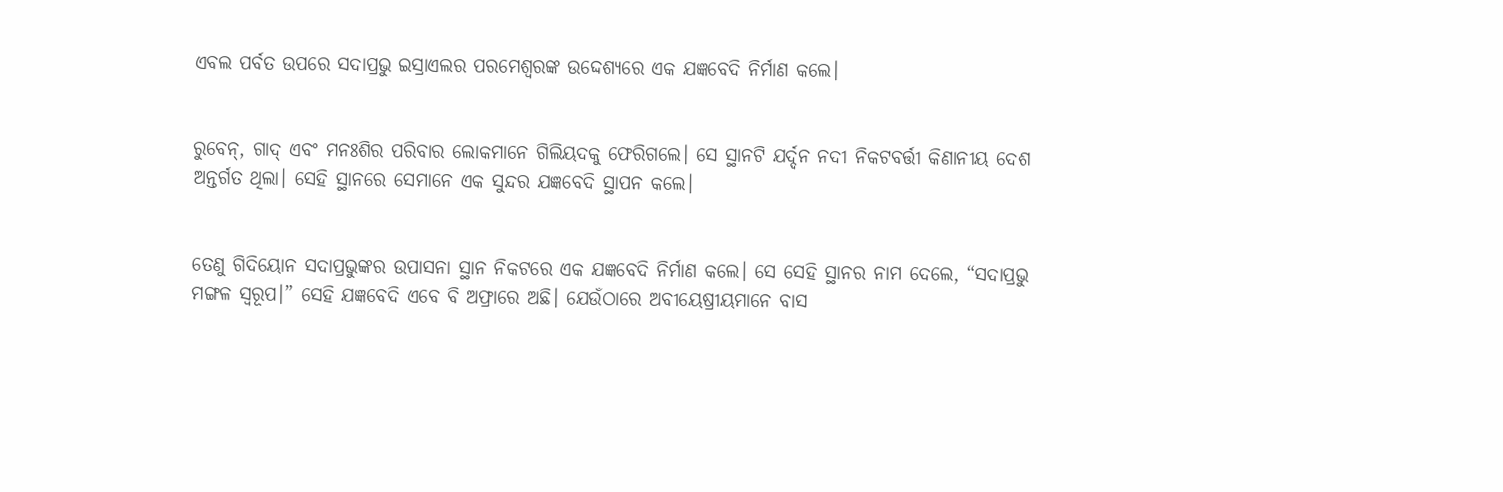ଏବଲ ପର୍ବତ ଉପରେ ସଦାପ୍ରଭୁ ଇସ୍ରାଏଲର ପରମେଶ୍ୱରଙ୍କ ଉଦ୍ଦେଶ୍ୟରେ ଏକ ଯଜ୍ଞବେଦି ନିର୍ମାଣ କଲେ।


ରୁବେନ୍, ଗାଦ୍ ଏବଂ ମନଃଶିର ପରିବାର ଲୋକମାନେ ଗିଲିୟଦକୁ ଫେରିଗଲେ। ସେ ସ୍ଥାନଟି ଯର୍ଦ୍ଦନ ନଦୀ ନିକଟବର୍ତ୍ତୀ କିଣାନୀୟ ଦେଶ ଅନ୍ତର୍ଗତ ଥିଲା। ସେହି ସ୍ଥାନରେ ସେମାନେ ଏକ ସୁନ୍ଦର ଯଜ୍ଞବେଦି ସ୍ଥାପନ କଲେ।


ତେଣୁ ଗିଦିୟୋନ ସଦାପ୍ରଭୁଙ୍କର ଉପାସନା ସ୍ଥାନ ନିକଟରେ ଏକ ଯଜ୍ଞବେଦି ନିର୍ମାଣ କଲେ। ସେ ସେହି ସ୍ଥାନର ନାମ ଦେଲେ, “ସଦାପ୍ରଭୁ ମଙ୍ଗଳ ସ୍ୱରୂପ।” ସେହି ଯଜ୍ଞବେଦି ଏବେ ବି ଅଫ୍ରାରେ ଅଛି। ଯେଉଁଠାରେ ଅବୀୟେଷ୍ରୀୟମାନେ ବାସ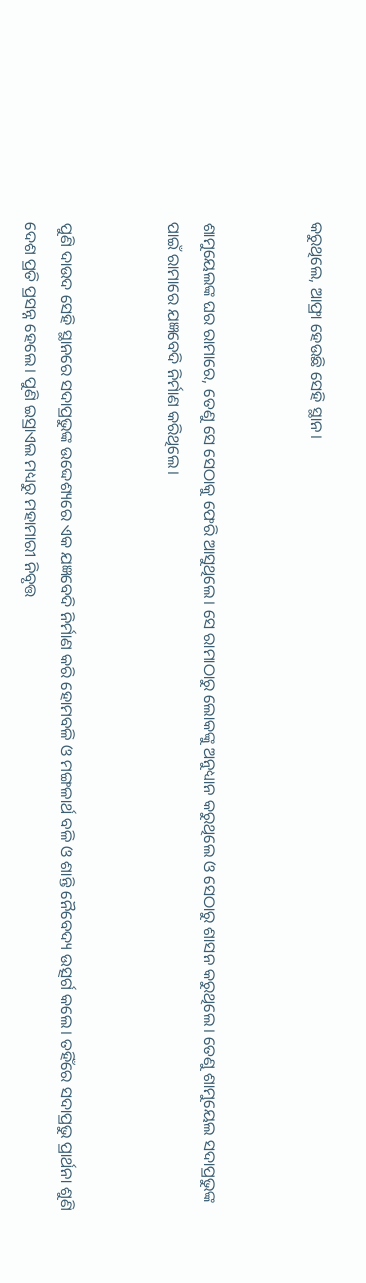କରୁଥିଲେ, ଆଫ୍ରା ହେଉଛି ସେହି ସ୍ଥାନ।


ଶାମୁୟେଲଙ୍କ ଘର ରାମାରେ, ତେଣୁ ସେ ସେଠାକୁ ଫେରି ଆସୁଥିଲେ। ସେ ରାମାଠାରୁ ଲୋକଙ୍କୁ ଅନୁଧ୍ୟାନ କରୁଥିଲେ ଓ ସେଠାରୁ ଶାସନ କରୁଥିଲେ। ତେଣୁ ଶାମୁୟେଲ ସଦାପ୍ରଭୁଙ୍କ ପାଇଁ ରାମାରେ ଯଜ୍ଞବେଦି ନିର୍ମାଣ କରିଥିଲେ।


ପୁଣି ଦାଉଦ ସେହି ସ୍ଥାନରେ ସଦାପ୍ରଭୁଙ୍କ ଉଦ୍ଦେଶ୍ୟରେ ଏକ ଯଜ୍ଞବେଦି ନିର୍ମାଣ କରି ହୋମବଳି ଓ ମଙ୍ଗଳାର୍ଥ ବଳି ଓ ଶାନ୍ତି ନୈବେଦ୍ୟ ଉତ୍ସର୍ଗ କଲେ। ତହିଁରେ ସଦାପ୍ରଭୁ ପ୍ରାର୍ଥନା ଶୁଣି ଦେଶ ପ୍ରତି ପ୍ରସନ୍ନ ହେଲେ। ପୁଣି ଇସ୍ରାଏଲ ମଧ୍ୟରୁ ମହାମାରୀ ନିବୃତ୍ତ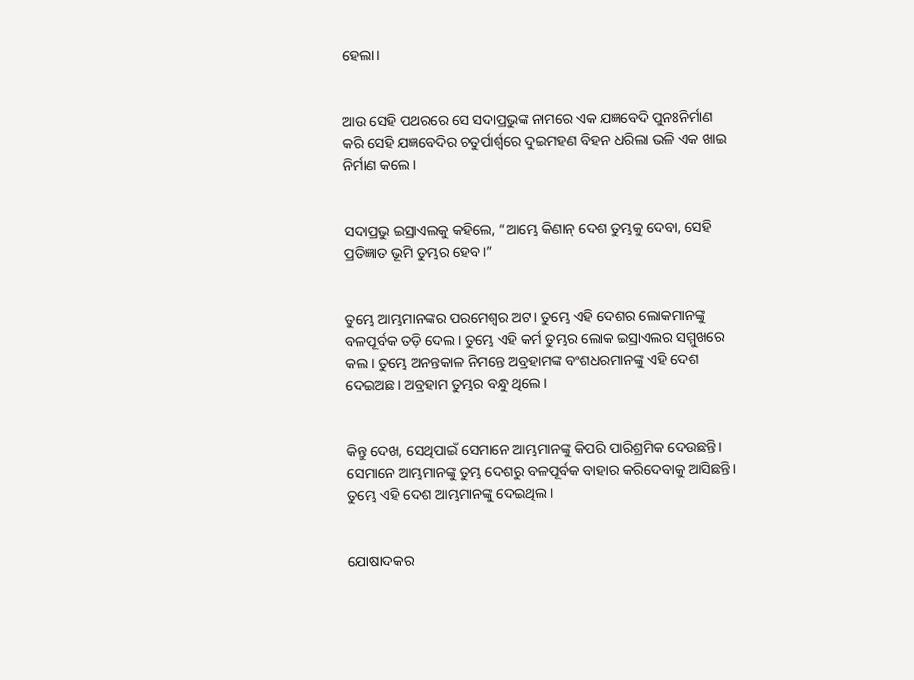ହେଲା।


ଆଉ ସେହି ପଥରରେ ସେ ସଦାପ୍ରଭୁଙ୍କ ନାମରେ ଏକ ଯଜ୍ଞବେଦି ପୁନଃନିର୍ମାଣ କରି ସେହି ଯଜ୍ଞବେଦିର ଚତୁର୍ପାର୍ଶ୍ୱରେ ଦୁଇମହଣ ବିହନ ଧରିଲା ଭଳି ଏକ ଖାଇ ନିର୍ମାଣ କଲେ।


ସଦାପ୍ରଭୁ ଇସ୍ରାଏଲକୁ କହିଲେ, “ଆମ୍ଭେ କିଣାନ୍ ଦେଶ ତୁମ୍ଭକୁ ଦେବା, ସେହି ପ୍ରତିଜ୍ଞାତ ଭୂମି ତୁମ୍ଭର ହେବ।”


ତୁମ୍ଭେ ଆମ୍ଭମାନଙ୍କର ପରମେଶ୍ୱର ଅଟ। ତୁମ୍ଭେ ଏହି ଦେଶର ଲୋକମାନଙ୍କୁ ବଳପୂର୍ବକ ତଡ଼ି ଦେଲ। ତୁମ୍ଭେ ଏହି କର୍ମ ତୁମ୍ଭର ଲୋକ ଇସ୍ରାଏଲର ସମ୍ମୁଖରେ କଲ। ତୁମ୍ଭେ ଅନନ୍ତକାଳ ନିମନ୍ତେ ଅବ୍ରହାମଙ୍କ ବଂଶଧରମାନଙ୍କୁ ଏହି ଦେଶ ଦେଇଅଛ। ଅବ୍ରହାମ ତୁମ୍ଭର ବନ୍ଧୁ ଥିଲେ।


କିନ୍ତୁ ଦେଖ, ସେଥିପାଇଁ ସେମାନେ ଆମ୍ଭମାନଙ୍କୁ କିପରି ପାରିଶ୍ରମିକ ଦେଉଛନ୍ତି। ସେମାନେ ଆମ୍ଭମାନଙ୍କୁ ତୁମ୍ଭ ଦେଶରୁ ବଳପୂର୍ବକ ବାହାର କରିଦେବାକୁ ଆସିଛନ୍ତି। ତୁମ୍ଭେ ଏହି ଦେଶ ଆମ୍ଭମାନଙ୍କୁ ଦେଇଥିଲ।


ଯୋଷାଦକର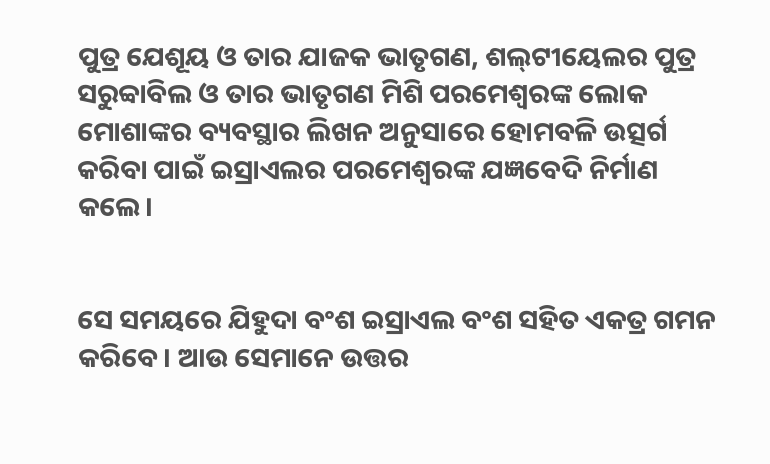ପୁତ୍ର ଯେଶୂୟ ଓ ତାର ଯାଜକ ଭାତୃଗଣ, ଶ‌‌‌‌ଲ୍‌‌‌‌‌‌‌ଟୀୟେଲର ପୁତ୍ର ସରୁବ୍ବାବିଲ ଓ ତାର ଭାତୃଗଣ ମିଶି ପରମେଶ୍ୱରଙ୍କ ଲୋକ ମୋଶାଙ୍କର ବ୍ୟବସ୍ଥାର ଲିଖନ ଅନୁସାରେ ହୋମବଳି ଉତ୍ସର୍ଗ କରିବା ପାଇଁ ଇସ୍ରାଏଲର ପରମେଶ୍ୱରଙ୍କ ଯଜ୍ଞବେଦି ନିର୍ମାଣ କଲେ।


ସେ ସମୟରେ ଯିହୁଦା ବଂଶ ଇସ୍ରାଏଲ ବଂଶ ସହିତ ଏକତ୍ର ଗମନ କରିବେ। ଆଉ ସେମାନେ ଉତ୍ତର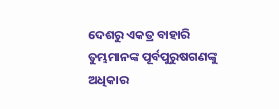ଦେଶରୁ ଏକତ୍ର ବାହାରି ତୁମ୍ଭମାନଙ୍କ ପୂର୍ବପୁରୁଷଗଣଙ୍କୁ ଅଧିକାର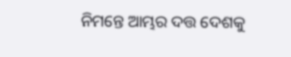ନିମନ୍ତେ ଆମ୍ଭର ଦତ୍ତ ଦେଶକୁ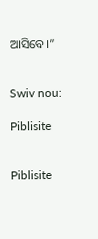ଆସିବେ।”


Swiv nou:

Piblisite


Piblisite